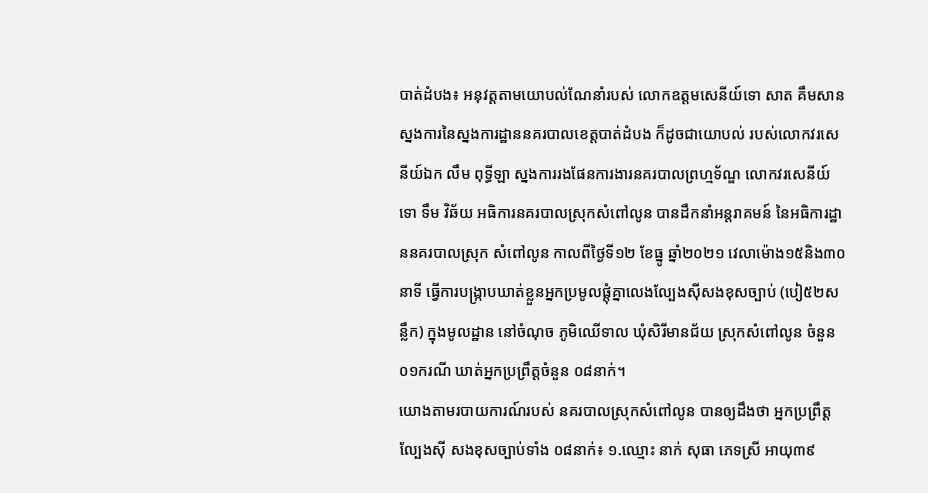បាត់ដំបង៖ អនុវត្តតាមយោបល់ណែនាំរបស់ លោកឧត្តមសេនីយ៍ទោ សាត គឹមសាន ស្នងការនៃស្នងការដ្ឋាននគរបាលខេត្តបាត់ដំបង ក៏ដូចជាយោបល់ របស់លោកវរសេនីយ៍ឯក លឹម ពុទ្ធីឡា ស្នងការរងផែនការងារនគរបាលព្រហ្មទ័ណ្ឌ លោកវរសេនីយ៍ទោ ទឹម វិឆ័យ អធិការនគរបាលស្រុកសំពៅលូន បានដឹកនាំអន្តរាគមន៍ នៃអធិការដ្ឋាននគរបាលស្រុក សំពៅលូន កាលពីថ្ងៃទី១២ ខែធ្នូ ឆ្នាំ២០២១ វេលាម៉ោង១៥និង៣០នាទី ធ្វើការបង្ក្រាបឃាត់ខ្លួនអ្នកប្រមូលផ្តុំគ្នាលេងល្បែងស៊ីសងខុសច្បាប់ (បៀ៥២សន្លឹក) ក្នុងមូលដ្ឋាន នៅចំណុច ភូមិឈើទាល ឃុំសិរីមានជ័យ ស្រុកសំពៅលូន ចំនួន០១ករណី ឃាត់អ្នកប្រព្រឹត្តចំនួន ០៨នាក់។
យោងតាមរបាយការណ៍របស់ នគរបាលស្រុកសំពៅលូន បានឲ្យដឹងថា អ្នកប្រព្រឹត្តល្បែងស៊ី សងខុសច្បាប់ទាំង ០៨នាក់៖ ១.ឈ្មោះ នាក់ សុធា ភេទស្រី អាយុ៣៩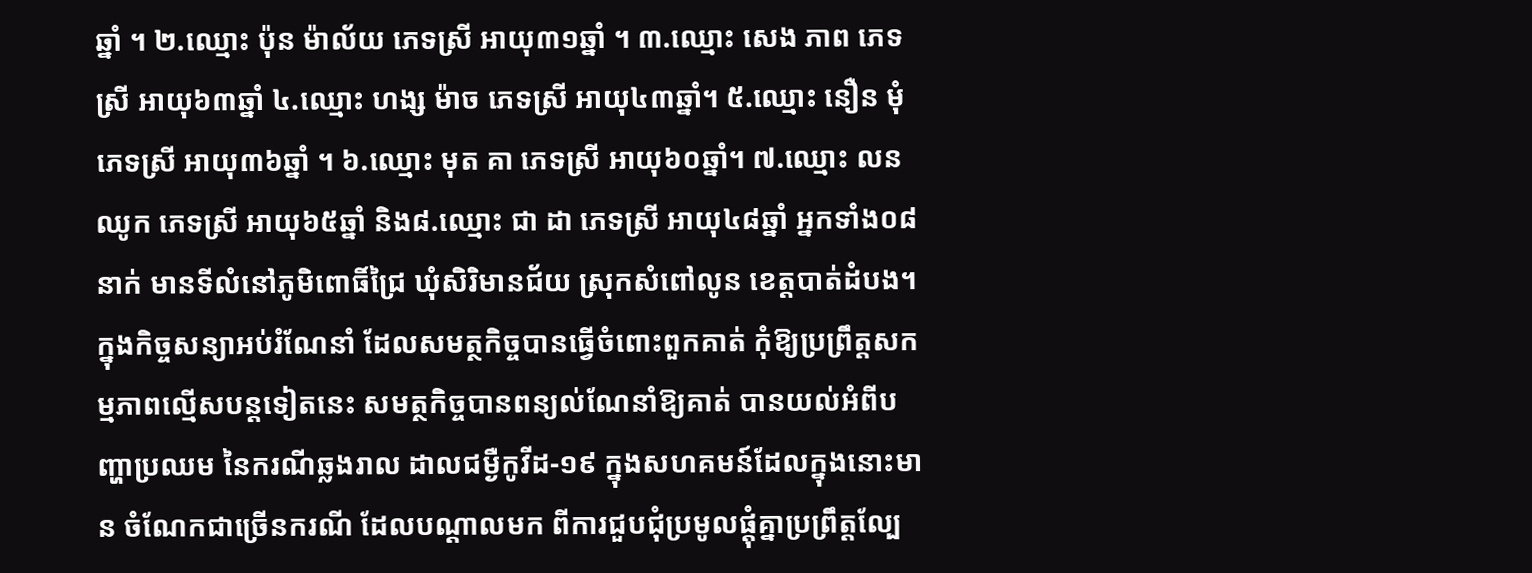ឆ្នាំ ។ ២.ឈ្មោះ ប៉ុន ម៉ាល័យ ភេទស្រី អាយុ៣១ឆ្នាំ ។ ៣.ឈ្មោះ សេង ភាព ភេទស្រី អាយុ៦៣ឆ្នាំ ៤.ឈ្មោះ ហង្ស ម៉ាច ភេទស្រី អាយុ៤៣ឆ្នាំ។ ៥.ឈ្មោះ នឿន មុំ ភេទស្រី អាយុ៣៦ឆ្នាំ ។ ៦.ឈ្មោះ មុត គា ភេទស្រី អាយុ៦០ឆ្នាំ។ ៧.ឈ្មោះ លន ឈូក ភេទស្រី អាយុ៦៥ឆ្នាំ និង៨.ឈ្មោះ ជា ដា ភេទស្រី អាយុ៤៨ឆ្នាំ អ្នកទាំង០៨នាក់ មានទីលំនៅភូមិពោធិ៍ជ្រៃ ឃុំសិរិមានជ័យ ស្រុកសំពៅលូន ខេត្តបាត់ដំបង។
ក្នុងកិច្ចសន្យាអប់រំណែនាំ ដែលសមត្ថកិច្ចបានធ្វើចំពោះពួកគាត់ កុំឱ្យប្រព្រឹត្តសកម្មភាពល្មើសបន្តទៀតនេះ សមត្ថកិច្ចបានពន្យល់ណែនាំឱ្យគាត់ បានយល់អំពីបញ្ហាប្រឈម នៃករណីឆ្លងរាល ដាលជម្ងឺកូវីដ-១៩ ក្នុងសហគមន៍ដែលក្នុងនោះមាន ចំណែកជាច្រើនករណី ដែលបណ្តាលមក ពីការជួបជុំប្រមូលផ្តុំគ្នាប្រព្រឹត្តល្បែ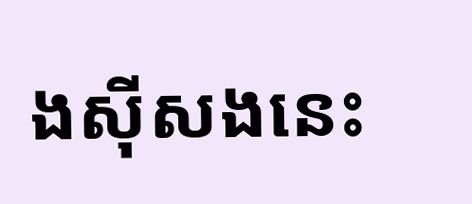ងស៊ីសងនេះ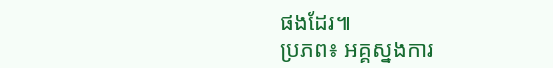ផងដែរ៕
ប្រភព៖ អគ្គស្នងការ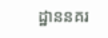ដ្ឋាននគរ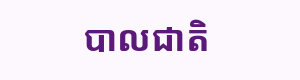បាលជាតិ